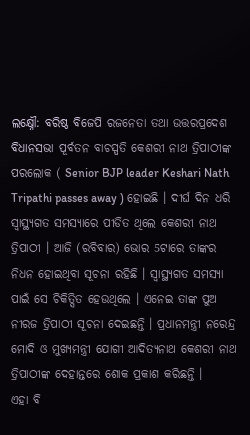ଲକ୍ଷ୍ନୌ: ବରିଷ୍ଠ ବିଜେପି ରଜନେତା ତଥା ଉତ୍ତରପ୍ରଦେଶ ବିଧାନସଭା ପୂର୍ବତନ ବାଚସ୍ପତି କେଶରୀ ନାଥ ତ୍ରିପାଠୀଙ୍କ ପରଲୋକ ( Senior BJP leader Keshari Nath Tripathi passes away ) ହୋଇଛି । ଦୀର୍ଘ ଦିନ ଧରି ସ୍ବାସ୍ଥ୍ୟଗତ ସମସ୍ୟାରେ ପୀଡିତ ଥିଲେ କେଶରୀ ନାଥ ତ୍ରିପାଠୀ । ଆଜି (ରବିବାର) ଭୋର 5ଟାରେ ତାଙ୍କର ନିଧନ ହୋଇଥିବା ସୂଚନା ରହିଛି । ସ୍ବାସ୍ଥ୍ୟଗତ ସମସ୍ୟା ପାଇଁ ସେ ଚିକିତ୍ସିତ ହେଉଥିଲେ । ଏନେଇ ତାଙ୍କ ପୁଅ ନୀରଜ ତ୍ରିପାଠୀ ସୂଚନା ଦେଇଛନ୍ତି । ପ୍ରଧାନମନ୍ତ୍ରୀ ନରେନ୍ଦ୍ର ମୋଦି ଓ ମୁଖ୍ୟମନ୍ତ୍ରୀ ଯୋଗୀ ଆଦିତ୍ୟନାଥ କେଶରୀ ନାଥ ତ୍ରିପାଠୀଙ୍କ ଦେହାନ୍ତରେ ଶୋକ ପ୍ରକାଶ କରିଛନ୍ତି ।
ଏହା ବି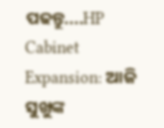ପଢନ୍ତୁ....HP Cabinet Expansion: ଆଜି ସୁଖୁଙ୍କ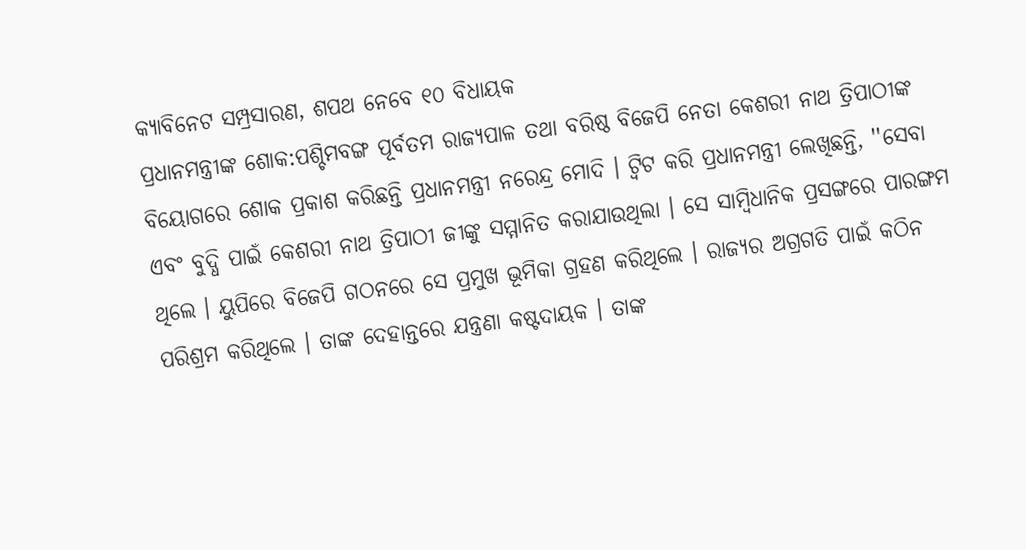କ୍ୟାବିନେଟ ସମ୍ପ୍ରସାରଣ, ଶପଥ ନେବେ ୧୦ ବିଧାୟକ
ପ୍ରଧାନମନ୍ତ୍ରୀଙ୍କ ଶୋକ:ପଶ୍ଚିମବଙ୍ଗ ପୂର୍ବତମ ରାଜ୍ୟପାଳ ତଥା ବରିଷ୍ଠ ବିଜେପି ନେତା କେଶରୀ ନାଥ ତ୍ରିପାଠୀଙ୍କ ବିୟୋଗରେ ଶୋକ ପ୍ରକାଶ କରିଛନ୍ତି ପ୍ରଧାନମନ୍ତ୍ରୀ ନରେନ୍ଦ୍ର ମୋଦି । ଟ୍ବିଟ କରି ପ୍ରଧାନମନ୍ତ୍ରୀ ଲେଖିଛନ୍ତି, ''ସେବା ଏବଂ ବୁଦ୍ଧି ପାଇଁ କେଶରୀ ନାଥ ତ୍ରିପାଠୀ ଜୀଙ୍କୁ ସମ୍ମାନିତ କରାଯାଉଥିଲା । ସେ ସାମ୍ବିଧାନିକ ପ୍ରସଙ୍ଗରେ ପାରଙ୍ଗମ ଥିଲେ । ୟୁପିରେ ବିଜେପି ଗଠନରେ ସେ ପ୍ରମୁଖ ଭୂମିକା ଗ୍ରହଣ କରିଥିଲେ । ରାଜ୍ୟର ଅଗ୍ରଗତି ପାଇଁ କଠିନ ପରିଶ୍ରମ କରିଥିଲେ । ତାଙ୍କ ଦେହାନ୍ତରେ ଯନ୍ତ୍ରଣା କଷ୍ଟଦାୟକ । ତାଙ୍କ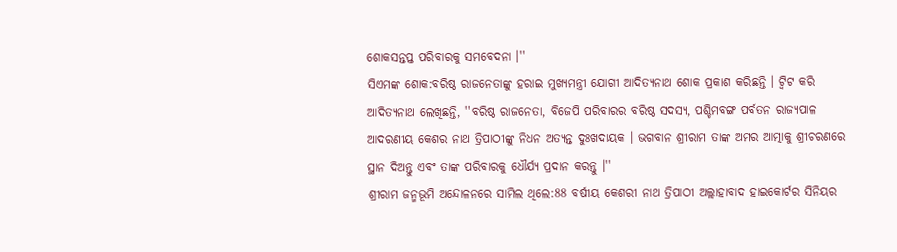ଶୋକସନ୍ତପ୍ତ ପରିବାରକୁ ସମବେଦନା ।''
ସିଏମଙ୍କ ଶୋକ:ବରିଷ୍ଠ ରାଜନେତାଙ୍କୁ ହରାଇ ମୁଖ୍ୟମନ୍ତ୍ରୀ ଯୋଗୀ ଆଦିତ୍ୟନାଥ ଶୋକ ପ୍ରକାଶ କରିଛନ୍ତି । ଟ୍ବିଟ କରି ଆଦିତ୍ୟନାଥ ଲେଖିଛନ୍ତି, ''ବରିଷ୍ଠ ରାଜନେତା, ବିଜେପି ପରିବାରର ବରିଷ୍ଠ ସଦସ୍ୟ, ପଶ୍ଚିମବଙ୍ଗ ପର୍ବତନ ରାଜ୍ୟପାଳ ଆଦରଣୀୟ କେଶର ନାଥ ତ୍ରିପାଠୀଙ୍କୁ ନିଧନ ଅତ୍ୟନ୍ତ ଦୁଃଖଦାୟକ । ଭଗବାନ ଶ୍ରୀରାମ ତାଙ୍କ ଅମର ଆତ୍ମାକୁ ଶ୍ରୀଚରଣରେ ସ୍ଥାନ ଦିଅନ୍ତୁ ଏବଂ ତାଙ୍କ ପରିବାରକୁ ଧୌର୍ଯ୍ୟ ପ୍ରଦାନ କରନ୍ତୁ ।''
ଶ୍ରୀରାମ ଜନ୍ମଭୂମି ଅନ୍ଦୋଳନରେ ସାମିଲ ଥିଲେ:88 ବର୍ଷୀୟ କେଶରୀ ନାଥ ତ୍ରିପାଠୀ ଅଲ୍ଲାହାବାଦ ହାଇକୋର୍ଟର ସିନିୟର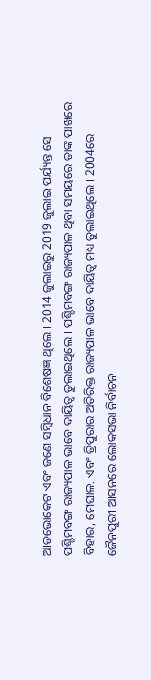ଆଡଭୋକେଟ ଏବଂ ଜଣେ ସମ୍ବିଧାନ ବିଶେଷଜ୍ଞ ଥିଲେ । 2014 ଜୁଲାଇରୁ 2019 ଜୁଲାଇ ପର୍ଯ୍ୟନ୍ତ ସେ ପଶ୍ଚିମବଙ୍ଗ ରାଜ୍ୟପାଳ ଭାବେ ଦାୟିତ୍ବ ତୁଲାଇଥିଲେ । ପଶ୍ଚିମବଙ୍ଗ ରାଜ୍ୟପାଳ ଥିବା ସମୟରେ ତାଙ୍କ ପାଖରେ ବିହାର, ମେଘାଳ. ଏବଂ ତ୍ରିପୁରାର ଅତିରିକ୍ତ ରାଜ୍ୟପାଳ ଭାବେ ଦାୟିତ୍ବ ମଧ୍ୟ ତୁଲାଇଥିଲେ । 2004ରେ ଜୈନପୁରୀ ଆସନରେ ଲୋକସଭା ନିର୍ବାଚନ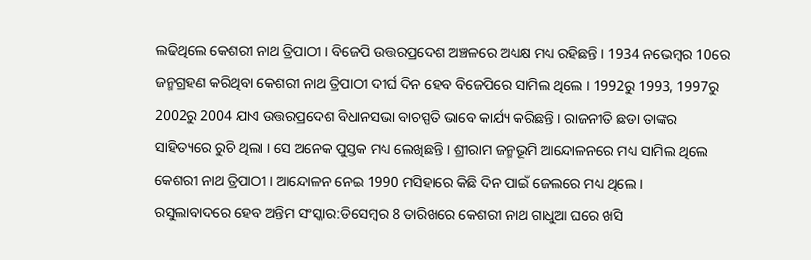ଲଢିଥିଲେ କେଶରୀ ନାଥ ତ୍ରିପାଠୀ । ବିଜେପି ଉତ୍ତରପ୍ରଦେଶ ଅଞ୍ଚଳରେ ଅଧ୍ୟକ୍ଷ ମଧ୍ୟ ରହିଛନ୍ତି । 1934 ନଭେମ୍ବର 10ରେ ଜନ୍ମଗ୍ରହଣ କରିଥିବା କେଶରୀ ନାଥ ତ୍ରିପାଠୀ ଦୀର୍ଘ ଦିନ ହେବ ବିଜେପିରେ ସାମିଲ ଥିଲେ । 1992ରୁ 1993, 1997ରୁ 2002ରୁ 2004 ଯାଏ ଉତ୍ତରପ୍ରଦେଶ ବିଧାନସଭା ବାଚସ୍ପତି ଭାବେ କାର୍ଯ୍ୟ କରିଛନ୍ତି । ରାଜନୀତି ଛଡା ତାଙ୍କର ସାହିତ୍ୟରେ ରୁଚି ଥିଲା । ସେ ଅନେକ ପୁସ୍ତକ ମଧ୍ୟ ଲେଖିଛନ୍ତି । ଶ୍ରୀରାମ ଜନ୍ମଭୂମି ଆନ୍ଦୋଳନରେ ମଧ୍ୟ ସାମିଲ ଥିଲେ କେଶରୀ ନାଥ ତ୍ରିପାଠୀ । ଆନ୍ଦୋଳନ ନେଇ 1990 ମସିହାରେ କିଛି ଦିନ ପାଇଁ ଜେଲରେ ମଧ୍ୟ ଥିଲେ ।
ରସୁଲାବାଦରେ ହେବ ଅନ୍ତିମ ସଂସ୍କାର:ଡିସେମ୍ବର 8 ତାରିଖରେ କେଶରୀ ନାଥ ଗାଧୁଆ ଘରେ ଖସି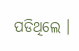ପଡିଥିଲେ ।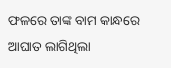ଫଳରେ ତାଙ୍କ ବାମ କାନ୍ଧରେ ଆଘାତ ଲାଗିଥିଲା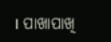। ପାଖାପାଖି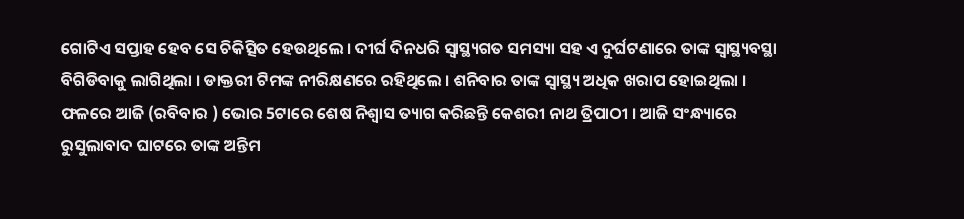ଗୋଟିଏ ସପ୍ତାହ ହେବ ସେ ଚିକିତ୍ସିତ ହେଉଥିଲେ । ଦୀର୍ଘ ଦିନଧରି ସ୍ବାସ୍ଥ୍ୟଗତ ସମସ୍ୟା ସହ ଏ ଦୁର୍ଘଟଣାରେ ତାଙ୍କ ସ୍ବାସ୍ଥ୍ୟବସ୍ଥା ବିଗିଡିବାକୁ ଲାଗିଥିଲା । ଡାକ୍ତରୀ ଟିମଙ୍କ ନୀରିକ୍ଷଣରେ ରହିଥିଲେ । ଶନିବାର ତାଙ୍କ ସ୍ବାସ୍ଥ୍ୟ ଅଧିକ ଖରାପ ହୋଇଥିଲା । ଫଳରେ ଆଜି (ରବିବାର ) ଭୋର 5ଟାରେ ଶେଷ ନିଶ୍ବାସ ତ୍ୟାଗ କରିଛନ୍ତି କେଶରୀ ନାଥ ତ୍ରିପାଠୀ । ଆଜି ସଂନ୍ଧ୍ୟାରେ ରୁସୁଲାବାଦ ଘାଟରେ ତାଙ୍କ ଅନ୍ତିମ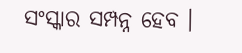ସଂସ୍କାର ସମ୍ପନ୍ନ ହେବ ।